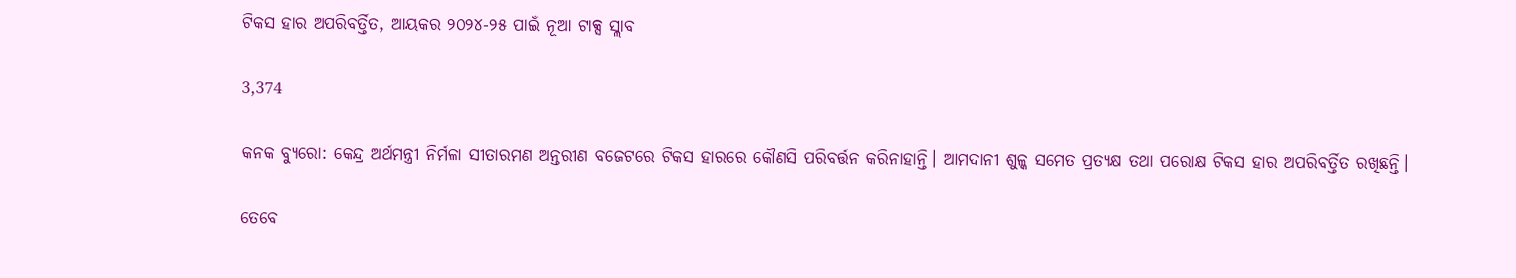ଟିକସ ହାର ଅପରିବର୍ତ୍ତିତ, ଆୟକର ୨୦୨୪-୨୫ ପାଇଁ ନୂଆ ଟାକ୍ସ ସ୍ଲାବ

3,374

କନକ ବ୍ୟୁରୋ: କେନ୍ଦ୍ର ଅର୍ଥମନ୍ତ୍ରୀ ନିର୍ମଳା ସୀତାରମଣ ଅନ୍ତରୀଣ ବଜେଟରେ ଟିକସ ହାରରେ କୌଣସି ପରିବର୍ତ୍ତନ କରିନାହାନ୍ତି। ଆମଦାନୀ ଶୁଳ୍କ ସମେତ ପ୍ରତ୍ୟକ୍ଷ ତଥା ପରୋକ୍ଷ ଟିକସ ହାର ଅପରିବର୍ତ୍ତିତ ରଖିଛନ୍ତି।

ତେବେ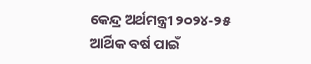କେନ୍ଦ୍ର ଅର୍ଥମନ୍ତ୍ରୀ ୨୦୨୪-୨୫ ଆର୍ଥିକ ବର୍ଷ ପାଇଁ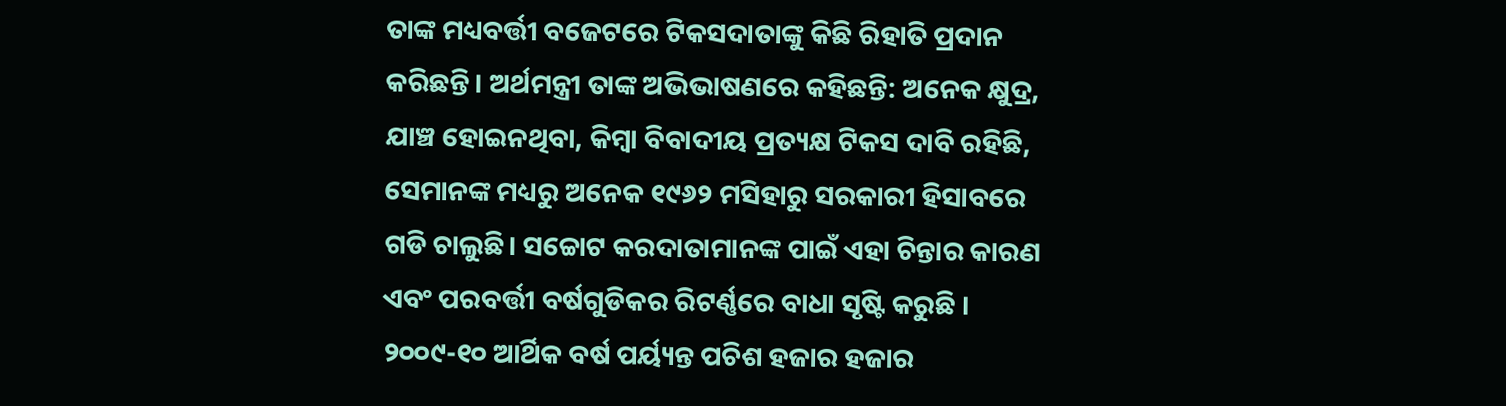ତାଙ୍କ ମଧ୍ୟବର୍ତ୍ତୀ ବଜେଟରେ ଟିକସଦାତାଙ୍କୁ କିଛି ରିହାତି ପ୍ରଦାନ କରିଛନ୍ତି। ଅର୍ଥମନ୍ତ୍ରୀ ତାଙ୍କ ଅଭିଭାଷଣରେ କହିଛନ୍ତି: ଅନେକ କ୍ଷୁଦ୍ର, ଯାଞ୍ଚ ହୋଇନଥିବା, କିମ୍ବା ବିବାଦୀୟ ପ୍ରତ୍ୟକ୍ଷ ଟିକସ ଦାବି ରହିଛି, ସେମାନଙ୍କ ମଧ୍ୟରୁ ଅନେକ ୧୯୬୨ ମସିହାରୁ ସରକାରୀ ହିସାବରେ ଗଡି ଚାଲୁଛି। ସଚ୍ଚୋଟ କରଦାତାମାନଙ୍କ ପାଇଁ ଏହା ଚିନ୍ତାର କାରଣ ଏବଂ ପରବର୍ତ୍ତୀ ବର୍ଷଗୁଡିକର ରିଟର୍ଣ୍ଣରେ ବାଧା ସୃଷ୍ଟି କରୁଛି । ୨୦୦୯-୧୦ ଆର୍ଥିକ ବର୍ଷ ପର୍ୟ୍ୟନ୍ତ ପଚିଶ ହଜାର ହଜାର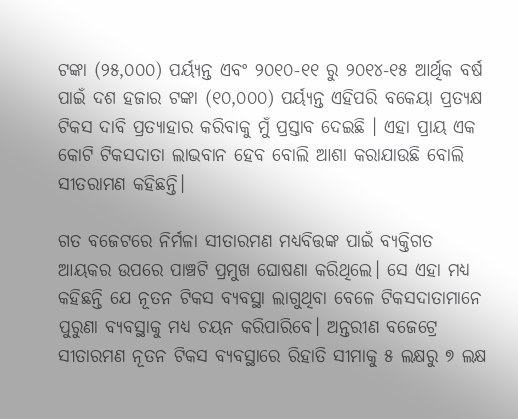ଟଙ୍କା (୨୫,୦୦୦) ପର୍ୟ୍ୟନ୍ତ ଏବଂ ୨୦୧୦-୧୧ ରୁ ୨୦୧୪-୧୫ ଆର୍ଥିକ ବର୍ଷ ପାଇଁ ଦଶ ହଜାର ଟଙ୍କା (୧୦,୦୦୦) ପର୍ୟ୍ୟନ୍ତ ଏହିପରି ବକେୟା ପ୍ରତ୍ୟକ୍ଷ ଟିକସ ଦାବି ପ୍ରତ୍ୟାହାର କରିବାକୁ ମୁଁ ପ୍ରସ୍ତାବ ଦେଇଛି । ଏହା ପ୍ରାୟ ଏକ କୋଟି ଟିକସଦାତା ଲାଭବାନ ହେବ ବୋଲି ଆଶା କରାଯାଉଛି ବୋଲି ସୀତରାମଣ କହିଛନ୍ତି।

ଗତ ବଜେଟରେ ନିର୍ମଳା ସୀତାରମଣ ମଧ୍ୟବିତ୍ତଙ୍କ ପାଇଁ ବ୍ୟକ୍ତିଗତ ଆୟକର ଉପରେ ପାଞ୍ଚଟି ପ୍ରମୁଖ ଘୋଷଣା କରିଥିଲେ। ସେ ଏହା ମଧ୍ୟ କହିଛନ୍ତି ଯେ ନୂତନ ଟିକସ ବ୍ୟବସ୍ଥା ଲାଗୁଥିବା ବେଳେ ଟିକସଦାତାମାନେ ପୁରୁଣା ବ୍ୟବସ୍ଥାକୁ ମଧ୍ୟ ଚୟନ କରିପାରିବେ। ଅନ୍ତରୀଣ ବଜେଟ୍ରେ ସୀତାରମଣ ନୂତନ ଟିକସ ବ୍ୟବସ୍ଥାରେ ରିହାତି ସୀମାକୁ ୫ ଲକ୍ଷରୁ ୭ ଲକ୍ଷ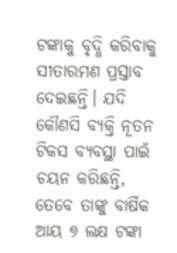ଟଙ୍କାକୁ ବୃଦ୍ଧି କରିବାକୁ ସୀତାରମଣ ପ୍ରସ୍ତାବ ଦେଇଛନ୍ତି। ଯଦି କୌଣସି ବ୍ୟକ୍ତି ନୂତନ ଟିକସ ବ୍ୟବସ୍ଥା ପାଇଁ ଚୟନ କରିଛନ୍ତି, ତେବେ ତାଙ୍କୁ ବାର୍ଷିକ ଆୟ ୭ ଲକ୍ଷ ଟଙ୍କା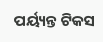ପର୍ୟ୍ୟନ୍ତ ଟିକସ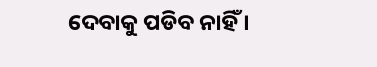ଦେବାକୁ ପଡିବ ନାହିଁ ।